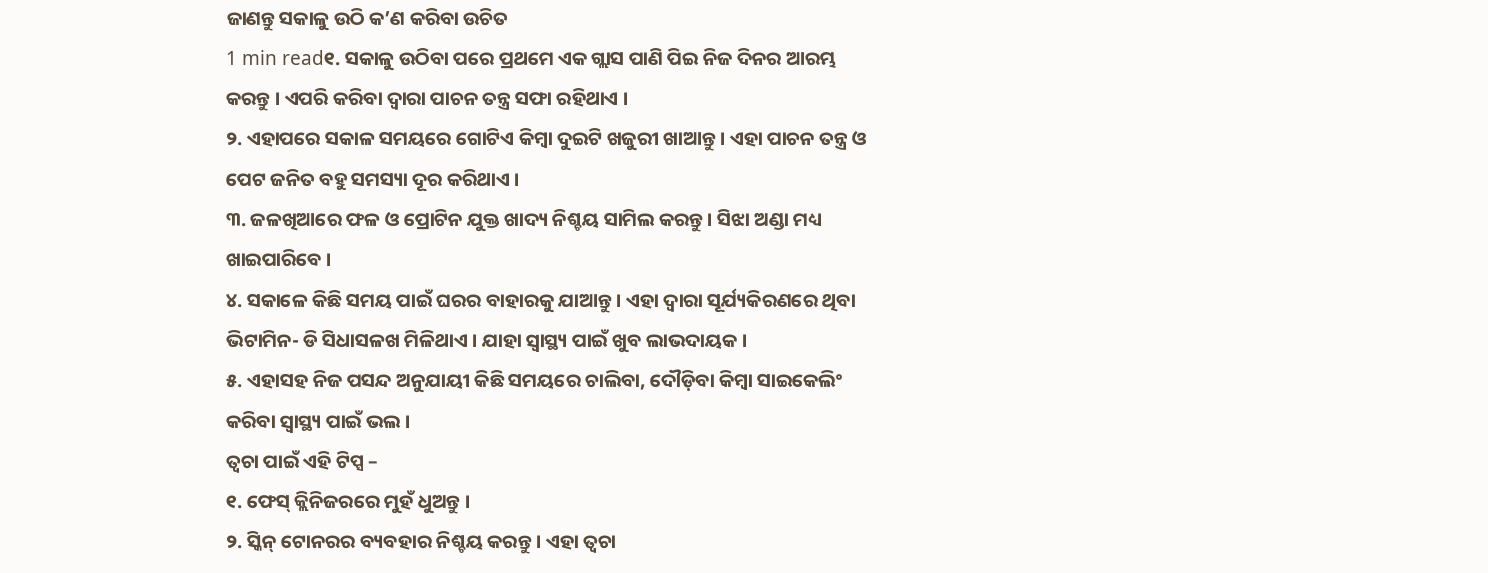ଜାଣନ୍ତୁ ସକାଳୁ ଉଠି କ’ଣ କରିବା ଉଚିତ
1 min read୧. ସକାଳୁ ଉଠିବା ପରେ ପ୍ରଥମେ ଏକ ଗ୍ଲାସ ପାଣି ପିଇ ନିଜ ଦିନର ଆରମ୍ଭ କରନ୍ତୁ । ଏପରି କରିବା ଦ୍ୱାରା ପାଚନ ତନ୍ତ୍ର ସଫା ରହିଥାଏ ।
୨. ଏହାପରେ ସକାଳ ସମୟରେ ଗୋଟିଏ କିମ୍ବା ଦୁଇଟି ଖଜୁରୀ ଖାଆନ୍ତୁ । ଏହା ପାଚନ ତନ୍ତ୍ର ଓ ପେଟ ଜନିତ ବହୁ ସମସ୍ୟା ଦୂର କରିଥାଏ ।
୩. ଜଳଖିଆରେ ଫଳ ଓ ପ୍ରୋଟିନ ଯୁକ୍ତ ଖାଦ୍ୟ ନିଶ୍ଚୟ ସାମିଲ କରନ୍ତୁ । ସିଝା ଅଣ୍ଡା ମଧ୍ୟ ଖାଇପାରିବେ ।
୪. ସକାଳେ କିଛି ସମୟ ପାଇଁ ଘରର ବାହାରକୁ ଯାଆନ୍ତୁ । ଏହା ଦ୍ୱାରା ସୂର୍ଯ୍ୟକିରଣରେ ଥିବା ଭିଟାମିନ- ଡି ସିଧାସଳଖ ମିଳିଥାଏ । ଯାହା ସ୍ୱାସ୍ଥ୍ୟ ପାଇଁ ଖୁବ ଲାଭଦାୟକ ।
୫. ଏହାସହ ନିଜ ପସନ୍ଦ ଅନୁଯାୟୀ କିଛି ସମୟରେ ଚାଲିବା, ଦୌଡ଼ିବା କିମ୍ବା ସାଇକେଲିଂ କରିବା ସ୍ୱାସ୍ଥ୍ୟ ପାଇଁ ଭଲ ।
ତ୍ୱଚା ପାଇଁ ଏହି ଟିପ୍ସ –
୧. ଫେସ୍ କ୍ଲିନିଜରରେ ମୁହଁ ଧୁଅନ୍ତୁ ।
୨. ସ୍କିନ୍ ଟୋନରର ବ୍ୟବହାର ନିଶ୍ଚୟ କରନ୍ତୁ । ଏହା ତ୍ୱଚା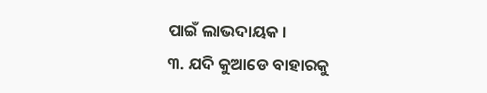ପାଇଁ ଲାଭଦାୟକ ।
୩. ଯଦି କୁଆଡେ ବାହାରକୁ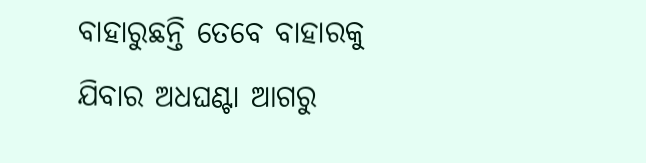ବାହାରୁଛନ୍ତି ତେବେ ବାହାରକୁ ଯିବାର ଅଧଘଣ୍ଟା ଆଗରୁ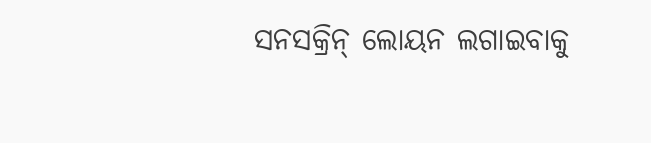ସନସକ୍ରିନ୍ ଲୋୟନ ଲଗାଇବାକୁ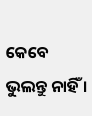କେବେ ଭୁଲନ୍ତୁ ନାହିଁ ।